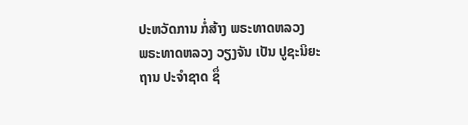ປະຫວັດການ ກໍ່ສ້າງ ພຣະທາດຫລວງ
ພຣະທາດຫລວງ ວຽງຈັນ ເປັນ ປູຊະນິຍະຖານ ປະຈຳຊາດ ຊຶ່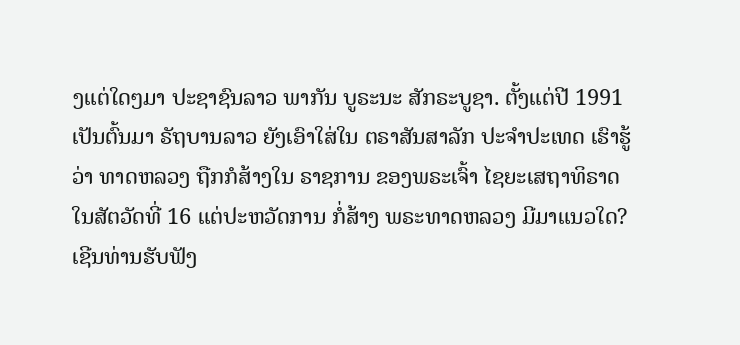ງແຕ່ໃດໆມາ ປະຊາຊົນລາວ ພາກັນ ບູຣະນະ ສັກຣະບູຊາ. ຕັ້ງແຕ່ປີ 1991 ເປັນຕົ້ນມາ ຣັຖບານລາວ ຍັງເອົາໃສ່ໃນ ຕຣາສັນສາລັກ ປະຈຳປະເທດ ເຮົາຮູ້ວ່າ ທາດຫລວງ ຖືກກໍສ້າງໃນ ຣາຊການ ຂອງພຣະເຈົ້າ ໄຊຍະເສຖາທິຣາດ ໃນສັຕວັດທີ່ 16 ແຕ່ປະຫວັດການ ກໍ່ສ້າງ ພຣະທາດຫລວງ ມີມາແນວໃດ?
ເຊີນທ່ານຮັບຟັງ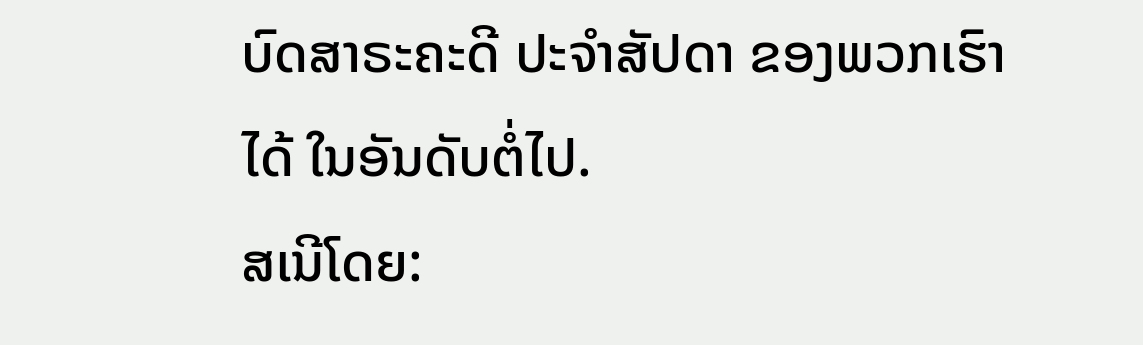ບົດສາຣະຄະດີ ປະຈຳສັປດາ ຂອງພວກເຮົາໄດ້ ໃນອັນດັບຕໍ່ໄປ.
ສເນີໂດຍ: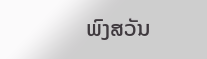ພົງສວັນ